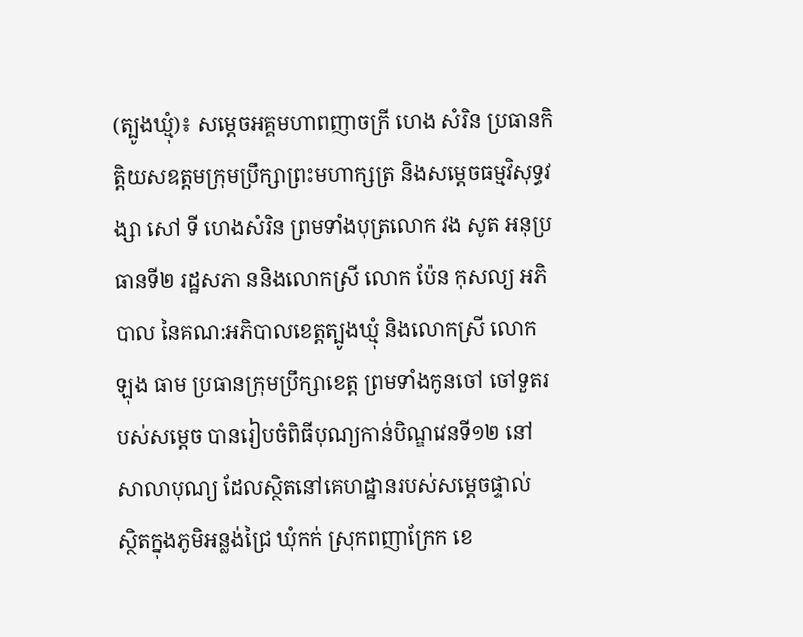(ត្បូងឃ្មុំ)៖ សម្តេចអគ្គមហាពញាចក្រី ហេង សំរិន ប្រធានកិត្តិយសឧត្តមក្រុមប្រឹក្សាព្រះមហាក្សត្រ និងសម្តេចធម្មវិសុទ្ធវង្សា សៅ ទី ហេងសំរិន ព្រមទាំងបុត្រលោក វង សូត អនុប្រធានទី២ រដ្ឋសភា ននិងលោកស្រី លោក ប៉ែន កុសល្យ អភិបាល នៃគណ:អភិបាលខេត្តត្បូងឃ្មុំ និងលោកស្រី លោក ឡុង ធាម ប្រធានក្រុមប្រឹក្សាខេត្ត ព្រមទាំងកូនចៅ ចៅទួតរបស់សម្តេច បានរៀបចំពិធីបុណ្យកាន់បិណ្ឌវេនទី១២ នៅសាលាបុណ្យ ដែលស្ថិតនៅគេហដ្ឋានរបស់សម្តេចផ្ទាល់  ស្ថិតក្នុងភូមិអន្លង់ជ្រៃ ឃុំកក់ ស្រុកពញាក្រែក ខេ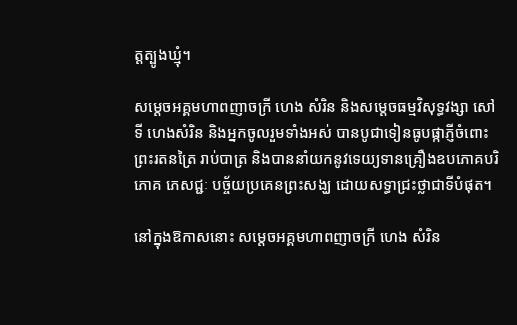ត្តត្បូងឃ្មុំ។

សម្តេចអគ្គមហាពញាចក្រី ហេង សំរិន និងសម្តេចធម្មវិសុទ្ធវង្សា សៅ ទី ហេងសំរិន និងអ្នកចូលរួមទាំងអស់ បានបូជាទៀនធូបផ្កាភ្ញីចំពោះព្រះរតនត្រៃ រាប់បាត្រ និងបាននាំយកនូវទេយ្យទានគ្រឿងឧបភោគបរិភោគ ភេសជ្ជៈ បច្ច័យប្រគេនព្រះសង្ឃ ដោយសទ្ធាជ្រះថ្លាជាទីបំផុត។

នៅក្នុងឱកាសនោះ សម្តេចអគ្គមហាពញាចក្រី ហេង សំរិន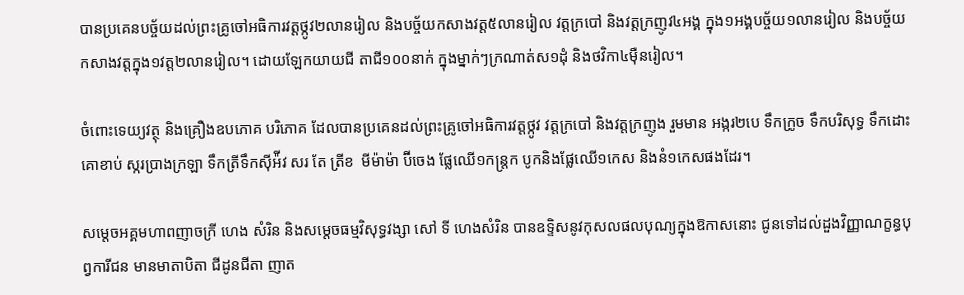បានប្រគេនបច្ច័យដល់ព្រះគ្រូចៅអធិការវត្តថ្កូវ២លានរៀល និងបច្ច័យកសាងវត្ត៥លានរៀល វត្តក្របៅ និងវត្តក្រញូវ៤អង្គ ក្នុង១អង្គបច្ច័យ១លានរៀល និងបច្ច័យកសាងវត្តក្នុង១វត្ត២លានរៀល។ ដោយឡែកយាយជី តាជី១០០នាក់ ក្នុងម្នាក់ៗក្រណាត់ស១ដុំ និងថវិកា៤ម៉ឺនរៀល។

ចំពោះទេយ្យវត្ថុ និងគ្រឿងឧបភោគ បរិភោគ ដែលបានប្រគេនដល់ព្រះគ្រូចៅអធិការវត្តថ្កូវ វត្តក្របៅ និងវត្តក្រញូង រួមមាន អង្ករ២បេ ទឹកក្រូច ទឹកបរិសុទ្ធ ទឹកដោះគោខាប់ ស្ករប្រាងក្រឡា ទឹកត្រីទឹកស៊ីអ៉ីវ សរ តែ ត្រីខ  មីម៉ាម៉ា ប៊ីចេង ផ្លែឈើ១កន្ត្រក បូកនិងផ្លែឈើ១កេស និងនំ១កេសផងដែរ។

សម្តេចអគ្គមហាពញាចក្រី ហេង សំរិន និងសម្តេចធម្មវិសុទ្ធវង្សា សៅ ទី ហេងសំរិន បានឧទ្ទិសនូវកុសលផលបុណ្យក្នុងឱកាសនោះ ជូនទៅដល់ដួងវិញ្ញាណក្ខន្ធបុព្វការីជន មានមាតាបិតា ជីដូនជីតា ញាត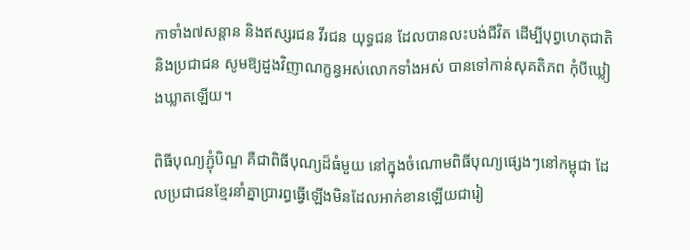កាទាំង៧សន្ដាន និងឥស្សរជន វីរជន យុទ្ធជន ដែលបានលះបង់ជីវិត ដើម្បីបុព្វហេតុជាតិ និងប្រជាជន សូមឱ្យដួងវិញាណក្ខន្ធអស់លោកទាំងអស់ បានទៅកាន់សុគតិភព កុំបីឃ្លៀងឃ្លាតឡើយ។

ពិធីបុណ្យភ្ជុំបិណ្ឌ គឺជាពិធីបុណ្យដ៏ធំមួយ នៅក្នុងចំណោមពិធីបុណ្យផ្សេងៗនៅកម្ពុជា ដែលប្រជាជនខ្មែរនាំគ្នាប្រារព្ធធ្វើឡើងមិនដែលអាក់ខានឡើយជារៀ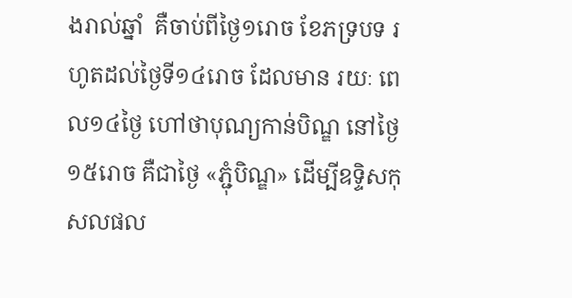ងរាល់ឆ្នាំ  គឺចាប់ពីថ្ងៃ១រោច ខែភទ្របទ រហូតដល់ថៃ្ងទី១៤រោច ដែលមាន រយៈ ពេល១៤ថ្ងៃ ហៅថាបុណ្យកាន់បិណ្ឌ នៅថៃ្ង១៥រោច គឺជាថៃ្ង «ភ្ជុំបិណ្ឌ» ដើម្បីឧទ្ទិសកុសលផល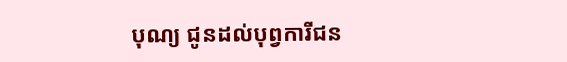បុណ្យ ជូនដល់បុព្វការីជន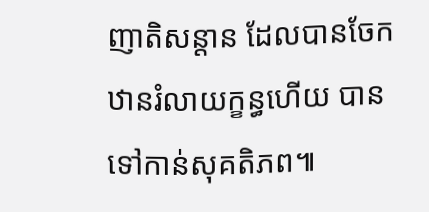ញាតិសន្តាន ដែលបានចែកឋានរំលាយក្ខន្ធហើយ បានទៅកាន់សុគតិភព៕